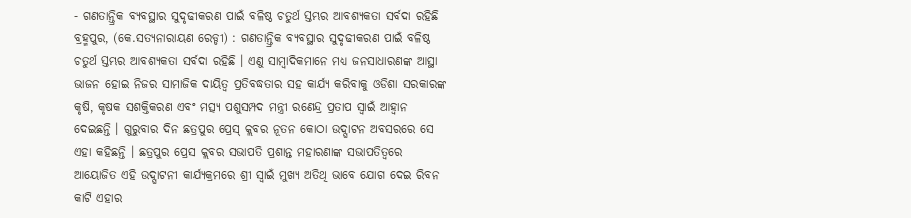- ଗଣତାନ୍ତ୍ରିକ ବ୍ୟବସ୍ଥାର ସୁଦୃଢୀକରଣ ପାଇଁ ବଳିଷ୍ଠ ଚତୁର୍ଥ ସ୍ତମ୍ଭର ଆବଶ୍ୟକତା ସର୍ବଦା ରହିଛି
ବ୍ରହ୍ମପୁର, (କେ.ସତ୍ୟନାରାୟଣ ରେଡ୍ଡୀ) : ଗଣତାନ୍ତ୍ରିକ ବ୍ୟବସ୍ଥାର ସୁଦୃଢୀକରଣ ପାଇଁ ବଳିଷ୍ଠ ଚତୁର୍ଥ ସ୍ତମ୍ଭର ଆବଶ୍ୟକତା ସର୍ବଦା ରହିଛି । ଏଣୁ ସାମ୍ବାଦିକମାନେ ମଧ୍ୟ ଜନସାଧାରଣଙ୍କ ଆସ୍ଥା ଭାଜନ ହୋଇ ନିଜର ସାମାଜିକ ଦାୟିତ୍ୱ ପ୍ରତିବଦ୍ଧତାର ସହ କାର୍ଯ୍ୟ କରିବାକୁ ଓଡିଶା ସରକାରଙ୍କ କୃଷି, କୃଷକ ସଶକ୍ତିକରଣ ଏବଂ ମତ୍ସ୍ୟ ପଶୁସମ୍ପଦ ମନ୍ତ୍ରୀ ରଣେନ୍ଦ୍ର ପ୍ରତାପ ସ୍ୱାଇଁ ଆହ୍ବାନ ଦେଇଛନ୍ତି । ଗୁରୁବାର ଦିନ ଛତ୍ରପୁର ପ୍ରେସ୍ କ୍ଲବର ନୂତନ କୋଠା ଉଦ୍ଘାଟନ ଅବସରରେ ସେ ଏହା କହିଛନ୍ତି । ଛତ୍ରପୁର ପ୍ରେସ କ୍ଲବର ସଭାପତି ପ୍ରଶାନ୍ତ ମହାରଣାଙ୍କ ସଭାପତିତ୍ୱରେ ଆୟୋଜିତ ଏହି ଉଦ୍ଘାଟନୀ କାର୍ଯ୍ୟକ୍ରମରେ ଶ୍ରୀ ସ୍ୱାଇଁ ମୁଖ୍ୟ ଅତିଥି ଭାବେ ଯୋଗ ଦେଇ ରିବନ କାଟି ଏହାର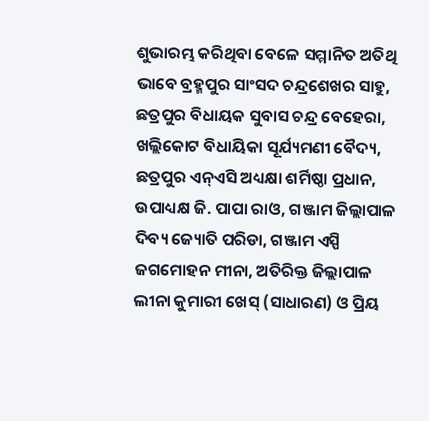ଶୁଭାରମ୍ଭ କରିଥିବା ବେଳେ ସମ୍ମାନିତ ଅତିଥି ଭାବେ ବ୍ରହ୍ମପୁର ସାଂସଦ ଚନ୍ଦ୍ରଶେଖର ସାହୁ, ଛତ୍ରପୁର ବିଧାୟକ ସୁବାସ ଚନ୍ଦ୍ର ବେହେରା, ଖଲ୍ଲିକୋଟ ବିଧାୟିକା ସୂର୍ଯ୍ୟମଣୀ ବୈଦ୍ୟ, ଛତ୍ରପୁର ଏନ୍ଏସି ଅଧ୍ୟକ୍ଷା ଶର୍ମିଷ୍ଠା ପ୍ରଧାନ, ଉପାଧ୍ୟକ୍ଷ ଜି. ପାପା ରାଓ, ଗଞ୍ଜାମ ଜିଲ୍ଲାପାଳ ଦିବ୍ୟ ଜ୍ୟୋତି ପରିଡା, ଗଞ୍ଜାମ ଏସ୍ପି ଜଗମୋହନ ମୀନା, ଅତିରିକ୍ତ ଜିଲ୍ଲାପାଳ ଲୀନା କୁମାରୀ ଖେସ୍ (ସାଧାରଣ) ଓ ପ୍ରିୟ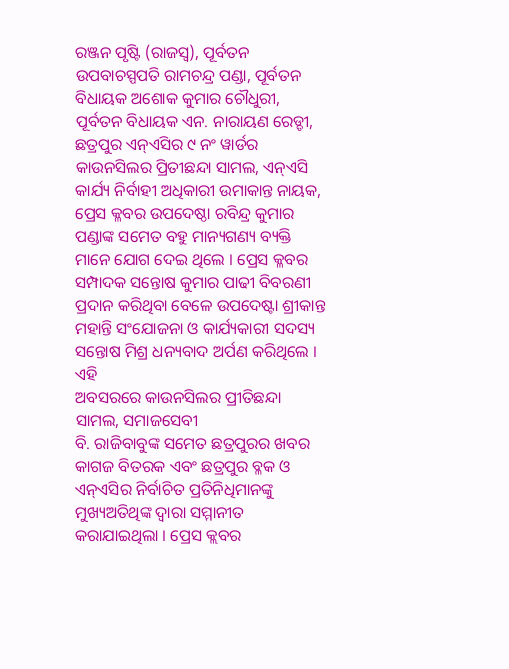ରଞ୍ଜନ ପୃଷ୍ଟି (ରାଜସ୍ବ), ପୂର୍ବତନ ଉପବାଚସ୍ପପତି ରାମଚନ୍ଦ୍ର ପଣ୍ଡା, ପୂର୍ବତନ ବିଧାୟକ ଅଶୋକ କୁମାର ଚୌଧୁରୀ, ପୂର୍ବତନ ବିଧାୟକ ଏନ. ନାରାୟଣ ରେଡ୍ଡୀ, ଛତ୍ରପୁର ଏନ୍ଏସିର ୯ ନଂ ୱାର୍ଡର କାଉନସିଲର ପ୍ରିତୀଛନ୍ଦା ସାମଲ, ଏନ୍ଏସି କାର୍ଯ୍ୟ ନିର୍ବାହୀ ଅଧିକାରୀ ଉମାକାନ୍ତ ନାୟକ, ପ୍ରେସ କ୍ଳବର ଉପଦେଷ୍ଠା ରବିନ୍ଦ୍ର କୁମାର ପଣ୍ଡାଙ୍କ ସମେତ ବହୁ ମାନ୍ୟଗଣ୍ୟ ବ୍ୟକ୍ତି ମାନେ ଯୋଗ ଦେଇ ଥିଲେ । ପ୍ରେସ କ୍ଳବର ସମ୍ପାଦକ ସନ୍ତୋଷ କୁମାର ପାଢୀ ବିବରଣୀ ପ୍ରଦାନ କରିଥିବା ବେଳେ ଉପଦେଷ୍ଟା ଶ୍ରୀକାନ୍ତ ମହାନ୍ତି ସଂଯୋଜନା ଓ କାର୍ଯ୍ୟକାରୀ ସଦସ୍ୟ ସନ୍ତୋଷ ମିଶ୍ର ଧନ୍ୟବାଦ ଅର୍ପଣ କରିଥିଲେ । ଏହି
ଅବସରରେ କାଉନସିଲର ପ୍ରୀତିଛନ୍ଦା ସାମଲ, ସମାଜସେବୀ
ବି. ରାଜିବାବୁଙ୍କ ସମେତ ଛତ୍ରପୁରର ଖବର କାଗଜ ବିତରକ ଏବଂ ଛତ୍ରପୁର ବ୍ଳକ ଓ ଏନ୍ଏସିର ନିର୍ବାଚିତ ପ୍ରତିନିଧିମାନଙ୍କୁ ମୁଖ୍ୟଅତିଥିଙ୍କ ଦ୍ୱାରା ସମ୍ମାନୀତ କରାଯାଇଥିଲା । ପ୍ରେସ କ୍ଲବର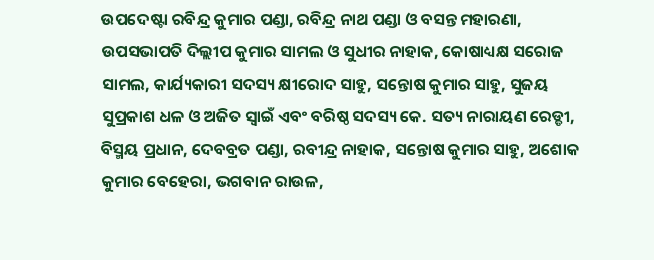ଉପଦେଷ୍ଟା ରବିନ୍ଦ୍ର କୁମାର ପଣ୍ଡା, ରବିନ୍ଦ୍ର ନାଥ ପଣ୍ଡା ଓ ବସନ୍ତ ମହାରଣା, ଉପସଭାପତି ଦିଲ୍ଲୀପ କୁମାର ସାମଲ ଓ ସୁଧୀର ନାହାକ, କୋଷାଧ୍ୟକ୍ଷ ସରୋଜ ସାମଲ, କାର୍ଯ୍ୟକାରୀ ସଦସ୍ୟ କ୍ଷୀରୋଦ ସାହୁ, ସନ୍ତୋଷ କୁମାର ସାହୁ, ସୁଜୟ ସୁପ୍ରକାଶ ଧଳ ଓ ଅଜିତ ସ୍ୱାଇଁ ଏବଂ ବରିଷ୍ଠ ସଦସ୍ୟ କେ. ସତ୍ୟ ନାରାୟଣ ରେଡ୍ଡୀ, ବିସ୍ମୟ ପ୍ରଧାନ, ଦେବବ୍ରତ ପଣ୍ଡା, ରବୀନ୍ଦ୍ର ନାହାକ, ସନ୍ତୋଷ କୁମାର ସାହୁ, ଅଶୋକ କୁମାର ବେହେରା, ଭଗବାନ ରାଉଳ,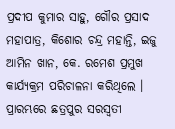ପ୍ରଦୀପ କୁମାର ସାହୁ, ଗୌର ପ୍ରସାଦ ମହାପାତ୍ର, କିଶୋର ଚନ୍ଦ୍ର ମହାନ୍ତି, ଇଜୁ ଆମିନ ଖାନ, କେ. ରମେଶ ପ୍ରମୁଖ କାର୍ଯ୍ୟକ୍ରମ ପରିଚାଳନା କରିଥିଲେ । ପ୍ରାରମ୍ଭରେ ଛତ୍ରପୁର ସରସ୍ୱତୀ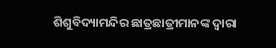ଶିଶୁବିଦ୍ୟାମନ୍ଦିର ଛାତ୍ରଛାତ୍ରୀମାନଙ୍କ ଦ୍ଵାରା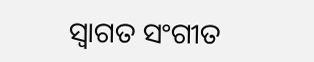ସ୍ୱାଗତ ସଂଗୀତ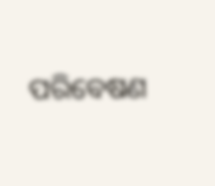ପରିବେଷଣ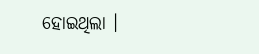ହୋଇଥିଲା ।